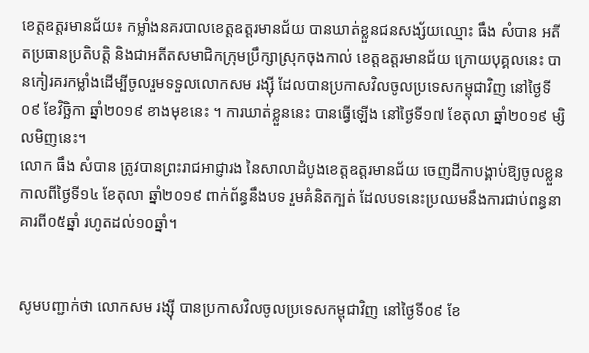ខេត្តឧត្តរមានជ័យ៖ កម្លាំងនគរបាលខេត្តឧត្តរមានជ័យ បានឃាត់ខ្លួនជនសង្ស័យឈ្មោះ ធឹង សំបាន អតីតប្រធានប្រតិបត្តិ និងជាអតីតសមាជិកក្រុមប្រឹក្សាស្រុកចុងកាល់ ខេត្តឧត្តរមានជ័យ ក្រោយបុគ្គលនេះ បានកៀរគរកម្លាំងដើម្បីចូលរួមទទួលលោកសម រង្ស៊ី ដែលបានប្រកាសវិលចូលប្រទេសកម្ពុជាវិញ នៅថ្ងៃទី០៩ ខែវិច្ឆិកា ឆ្នាំ២០១៩ ខាងមុខនេះ ។ ការឃាត់ខ្លួននេះ បានធ្វើឡើង នៅថ្ងៃទី១៧ ខែតុលា ឆ្នាំ២០១៩ ម្សិលមិញនេះ។
លោក ធឹង សំបាន ត្រូវបានព្រះរាជអាជ្ញារង នៃសាលាដំបូងខេត្តឧត្តរមានជ័យ ចេញដីកាបង្គាប់ឱ្យចូលខ្លួន កាលពីថ្ងៃទី១៤ ខែតុលា ឆ្នាំ២០១៩ ពាក់ព័ន្ធនឹងបទ រួមគំនិតក្បត់ ដែលបទនេះប្រឈមនឹងការជាប់ពន្ធនាគារពី០៥ឆ្នាំ រហូតដល់១០ឆ្នាំ។


សូមបញ្ជាក់ថា លោកសម រង្ស៊ី បានប្រកាសវិលចូលប្រទេសកម្ពុជាវិញ នៅថ្ងៃទី០៩ ខែ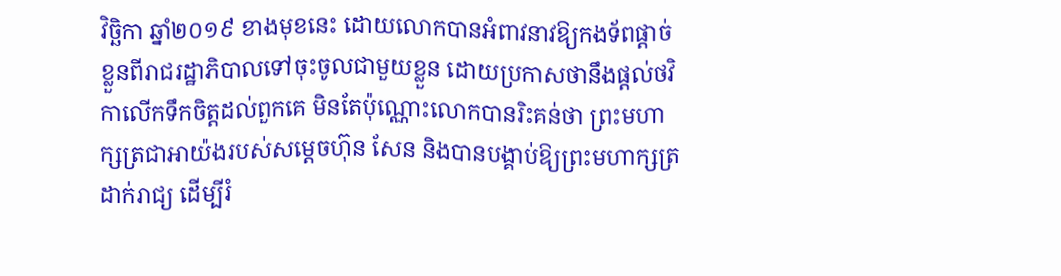វិច្ឆិកា ឆ្នាំ២០១៩ ខាងមុខនេះ ដោយលោកបានអំពាវនាវឱ្យកងទ័ពផ្តាច់ខ្លួនពីរាជរដ្ឋាភិបាលទៅចុះចូលជាមួយខ្លួន ដោយប្រកាសថានឹងផ្តល់ថវិកាលើកទឹកចិត្តដល់ពួកគេ មិនតែប៉ុណ្ណោះលោកបានរិះគន់ថា ព្រះមហាក្សត្រជាអាយ៉ងរបស់សម្ដេចហ៊ុន សែន និងបានបង្គាប់ឱ្យព្រះមហាក្សត្រដាក់រាជ្យ ដើម្បីរំ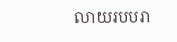លាយរបបរា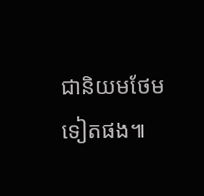ជានិយមថែមទៀតផង៕